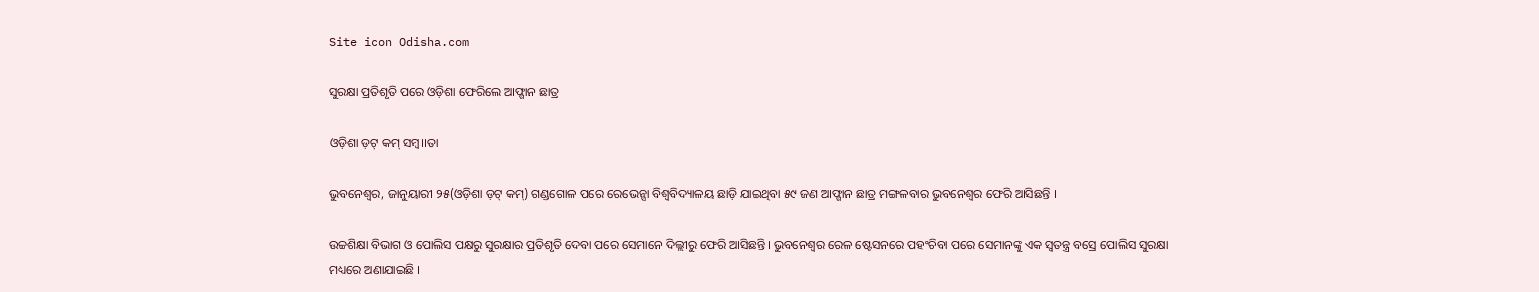Site icon Odisha.com

ସୁରକ୍ଷା ପ୍ରତିଶୃତି ପରେ ଓଡ଼ିଶା ଫେରିଲେ ଆଫ୍ଗାନ ଛାତ୍ର

ଓଡ଼ିଶା ଡ଼ଟ୍ କମ୍ ସମ୍ବ।।ତା

ଭୁବନେଶ୍ୱର, ଜାନୁୟାରୀ ୨୫(ଓଡ଼ିଶା ଡ଼ଟ୍ କମ୍) ଗଣ୍ଡଗୋଳ ପରେ ରେଭେନ୍ସା ବିଶ୍ୱବିଦ୍ୟାଳୟ ଛାଡ଼ି ଯାଇଥିବା ୫୯ ଜଣ ଆଫ୍ଗାନ ଛାତ୍ର ମଙ୍ଗଳବାର ଭୁବନେଶ୍ୱର ଫେରି ଆସିଛନ୍ତି ।

ଉଚ୍ଚଶିକ୍ଷା ବିଭାଗ ଓ ପୋଲିସ ପକ୍ଷରୁ ସୁରକ୍ଷାର ପ୍ରତିଶୃତି ଦେବା ପରେ ସେମାନେ ଦିଲ୍ଲୀରୁ ଫେରି ଆସିଛନ୍ତି । ଭୁବନେଶ୍ୱର ରେଳ ଷ୍ଟେସନରେ ପହଂଚିବା ପରେ ସେମାନଙ୍କୁ ଏକ ସ୍ୱତନ୍ତ୍ର ବସ୍ରେ ପୋଲିସ ସୁରକ୍ଷା ମଧ୍ୟରେ ଅଣାଯାଇଛି ।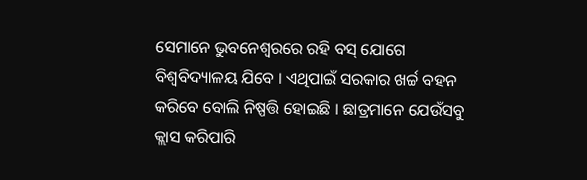ସେମାନେ ଭୁବନେଶ୍ୱରରେ ରହି ବସ୍ ଯୋଗେ ବିଶ୍ୱବିଦ୍ୟାଳୟ ଯିବେ । ଏଥିପାଇଁ ସରକାର ଖର୍ଚ୍ଚ ବହନ କରିବେ ବୋଲି ନିଷ୍ପତ୍ତି ହୋଇଛି । ଛାତ୍ରମାନେ ଯେଉଁସବୁ କ୍ଲାସ କରିପାରି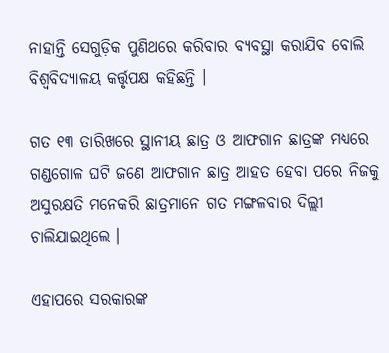ନାହାନ୍ତି ସେଗୁଡ଼ିକ ପୁଣିଥରେ କରିବାର ବ୍ୟବସ୍ଥା କରାଯିବ ବୋଲି ବିଶ୍ୱବିଦ୍ୟାଳୟ କର୍ତ୍ତୃପକ୍ଷ କହିଛନ୍ତି ।

ଗତ ୧୩ ତାରିଖରେ ସ୍ଥାନୀୟ ଛାତ୍ର ଓ ଆଫଗାନ ଛାତ୍ରଙ୍କ ମଧ୍ୟରେ ଗଣ୍ଡଗୋଳ ଘଟି ଜଣେ ଆଫଗାନ ଛାତ୍ର ଆହତ ହେବା ପରେ ନିଜକୁ ଅସୁରକ୍ଷତି ମନେକରି ଛାତ୍ରମାନେ ଗତ ମଙ୍ଗଳବାର ଦିଲ୍ଲୀ ଚାଲିଯାଇଥିଲେ ।

ଏହାପରେ ସରକାରଙ୍କ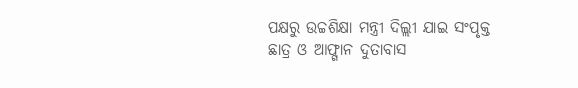ପକ୍ଷରୁ ଉଚ୍ଚଶିକ୍ଷା ମନ୍ତ୍ରୀ ଦିଲ୍ଲୀ ଯାଇ ସଂପୃକ୍ତ ଛାତ୍ର ଓ ଆଫ୍ଗାନ ଦୁତାବାସ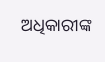ଅଧିକାରୀଙ୍କ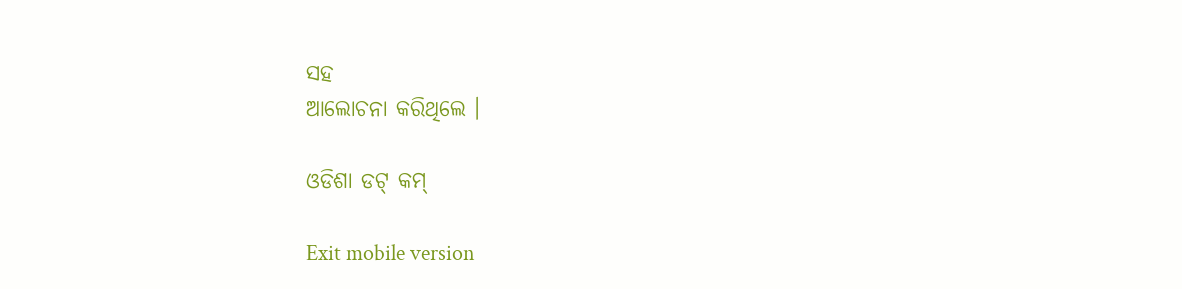ସହ
ଆଲୋଚନା କରିଥିଲେ ।

ଓଡିଶା ଡଟ୍ କମ୍

Exit mobile version